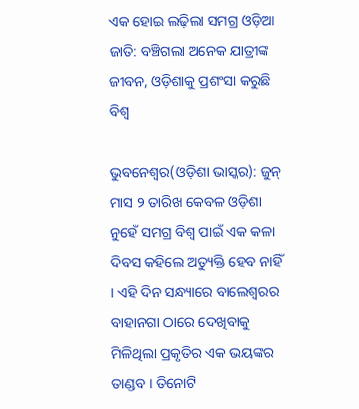ଏକ ହୋଇ ଲଢ଼ିଲା ସମଗ୍ର ଓଡ଼ିଆ ଜାତି: ବଞ୍ଚିଗଲା ଅନେକ ଯାତ୍ରୀଙ୍କ ଜୀବନ, ଓଡ଼ିଶାକୁ ପ୍ରଶଂସା କରୁଛି ବିଶ୍ୱ

ଭୁବନେଶ୍ୱର(ଓଡ଼ିଶା ଭାସ୍କର): ଜୁନ୍ ମାସ ୨ ତାରିଖ କେବଳ ଓଡ଼ିଶା ନୁହେଁ ସମଗ୍ର ବିଶ୍ୱ ପାଇଁ ଏକ କଳା ଦିବସ କହିଲେ ଅତ୍ୟୁକ୍ତି ହେବ ନାହିଁ । ଏହି ଦିନ ସନ୍ଧ୍ୟାରେ ବାଲେଶ୍ୱରର ବାହାନଗା ଠାରେ ଦେଖିବାକୁ ମିଳିଥିଲା ପ୍ରକୃତିର ଏକ ଭୟଙ୍କର ତାଣ୍ଡବ । ତିନୋଟି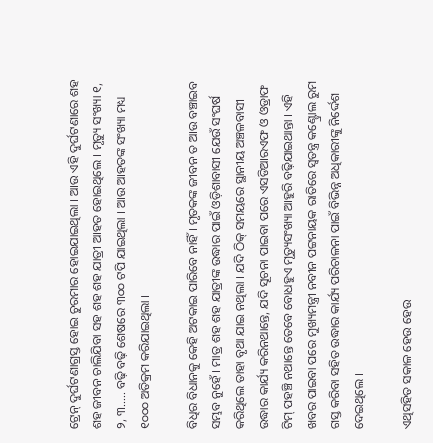ଟ୍ରେନ୍ ଦୁର୍ଘଟଣାଗ୍ରସ୍ତ ହୋଇ ଚୁରମାର ହୋଇଯାଇଥିଲା । ଆଉ ଏହି ଦୁର୍ଘଟଣାରେ ଶହ ଶହ ଜୀବନ ଚାଲିଯିବା ସହ ଶହ ଶହ ଯାତ୍ରୀ ଆହତ ହୋଇଥିଲେ । ମୃତ୍ୟୁ ସଂଖ୍ୟା ୧, ୨, ୩….. ବଢ଼ି ବଢ଼ି ଶେଷରେ ୩୦୦ ଟପି ଯାଇଥିଲା । ଆଉ ଆହତଙ୍କ ସଂଖ୍ୟା ମଧ୍ୟ ୧୦୦୦ ଅତିକ୍ରମ କରିଯାଇଥିଲା ।

ବିଧିର ବିଧାନକୁ କେହି ଅଟକାଇ ପାରିବେ ନାହିଁ । ମୃତକଙ୍କ ଜୀବନ ତ ଆଉ ବଞ୍ଚାଇବ ସମ୍ଭବ ନୁହେଁ । ମାତ୍ର ଶହ ଶହ ଯାତ୍ରୀଙ୍କ ଉଦ୍ଧାର ପାଇଁ ଓଡ଼ିଶାବାସୀ ଯେଉଁ ସଂଘର୍ଷ କରିଥିଲେ ତାହା ବୃଥା ଯାଇ ନଥିଲା । ଯଦି ଠିକ୍ ସମୟରେ ସ୍ଥାନୀୟ ଅଞ୍ଚଳବାସୀ ଉଦ୍ଧାର କାର୍ଯ୍ୟ କରିନଥାନ୍ତେ, ଯଦି ସୂଚନା ପାଇବା ପରେ ଏସଡିଆରଏଫ ଓ ଓଡ୍ରାଫ ଟିମ୍ ପହଞ୍ଚି ନଥାନ୍ତେ ତେବେ ବୋଧହୁଏ ମୃତ୍ୟୁସଂଖ୍ୟା ଆହୁରି ବଢ଼ିଯାଇଥାନ୍ତା । ଏହି ଖବର ପାଇବା ପରେ ମୁଖ୍ୟମନ୍ତ୍ରୀ ନବୀନ ପଟ୍ଟନାୟକ ରାତିରେ ସ୍ୱତନ୍ତ୍ର କଣ୍ଟ୍ରୋଲ ରୁମ ଗସ୍ତ କରିବା ସହିତ ଉଦ୍ଧାର କାର୍ଯ୍ୟ ପରିଚାଳନା ପାଇଁ ବିଭିନ୍ନ ଅଧିକାରୀଙ୍କୁ ନିର୍ଦ୍ଦେଶ ଦେଇଥିଲେ ।

ଏଥିସହିତ ସକାଳ ହେଉ ହେଉ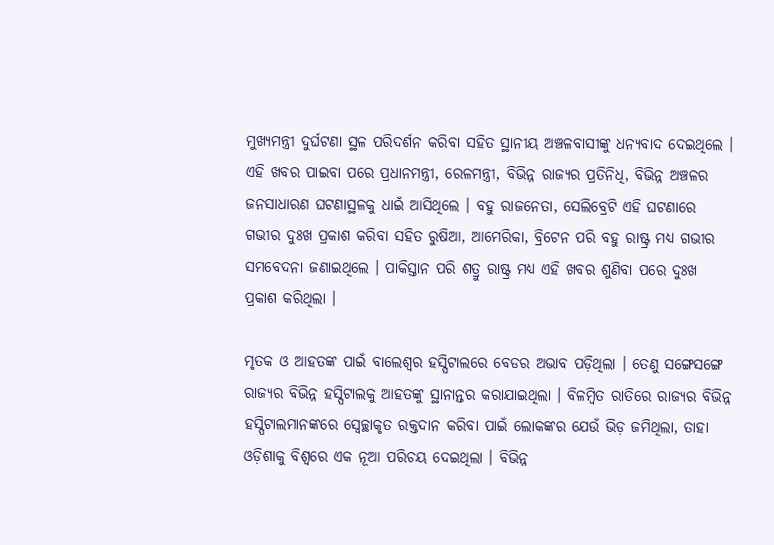ମୁଖ୍ୟମନ୍ତ୍ରୀ ଦୁର୍ଘଟଣା ସ୍ଥଳ ପରିଦର୍ଶନ କରିବା ସହିତ ସ୍ଥାନୀୟ ଅଞ୍ଚଳବାସୀଙ୍କୁ ଧନ୍ୟବାଦ ଦେଇଥିଲେ । ଏହି ଖବର ପାଇବା ପରେ ପ୍ରଧାନମନ୍ତ୍ରୀ, ରେଳମନ୍ତ୍ରୀ, ବିଭିନ୍ନ ରାଜ୍ୟର ପ୍ରତିନିଧି, ବିଭିନ୍ନ ଅଞ୍ଚଳର ଜନସାଧାରଣ ଘଟଣାସ୍ଥଳକୁ ଧାଇଁ ଆସିଥିଲେ । ବହୁ ରାଜନେତା, ସେଲିବ୍ରେଟି ଏହି ଘଟଣାରେ ଗଭୀର ଦୁଃଖ ପ୍ରକାଶ କରିବା ସହିତ ରୁଷିଆ, ଆମେରିକା, ବ୍ରିଟେନ ପରି ବହୁ ରାଷ୍ଟ୍ର ମଧ୍ୟ ଗଭୀର ସମବେଦନା ଜଣାଇଥିଲେ । ପାକିସ୍ତାନ ପରି ଶତ୍ରୁ ରାଷ୍ଟ୍ର ମଧ୍ୟ ଏହି ଖବର ଶୁଣିବା ପରେ ଦୁଃଖ ପ୍ରକାଶ କରିଥିଲା ।

ମୃତକ ଓ ଆହତଙ୍କ ପାଇଁ ବାଲେଶ୍ୱର ହସ୍ପିଟାଲରେ ବେଡର ଅଭାବ ପଡ଼ିଥିଲା । ତେଣୁ ସଙ୍ଗେସଙ୍ଗେ ରାଜ୍ୟର ବିଭିନ୍ନ ହସ୍ପିଟାଲକୁ ଆହତଙ୍କୁ ସ୍ଥାନାନ୍ତର କରାଯାଇଥିଲା । ବିଳମ୍ବିତ ରାତିରେ ରାଜ୍ୟର ବିଭିନ୍ନ ହସ୍ପିଟାଲମାନଙ୍କରେ ସ୍ୱେଚ୍ଛାକୃତ ରକ୍ତଦାନ କରିବା ପାଇଁ ଲୋକଙ୍କର ଯେଉଁ ଭିଡ଼ ଜମିଥିଲା, ତାହା ଓଡ଼ିଶାକୁ ବିଶ୍ୱରେ ଏକ ନୂଆ ପରିଚୟ ଦେଇଥିଲା । ବିଭିନ୍ନ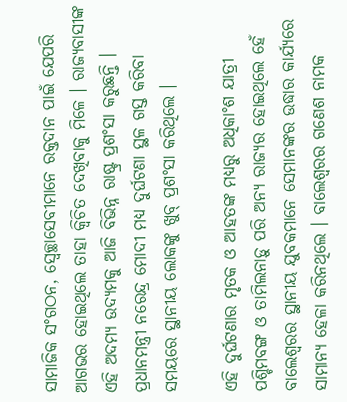ସାମାଜିକ ସଂଗଠନ, ସ୍ୱେଚ୍ଛାସେବୀମାନେ ରକ୍ତଦାନ ପାଇଁ ଯେପରି ଆଗଭର ହୋଇଥିଲେ ତାହା କ୍ୱିଚିତ ଦେଖିବାକୁ ମିଳେ । ରାଜ୍ୟବାସୀଙ୍କ ଏହି ଅଦମ୍ୟ ଉଦ୍ୟମକୁ ଆଜି ବିଭିନ୍ନ ରାଷ୍ଟ୍ର ପ୍ରଶଂସା କରୁଛନ୍ତି । ପ୍ରଧାନମନ୍ତ୍ରୀ ନରେନ୍ଦ୍ର ମୋଦୀ ମଧ୍ୟ ଦୁର୍ଘଟଣା ସ୍ଥଳ ଗସ୍ତ କରିବା ସମୟରେ ସ୍ଥାନୀୟ ଲୋକଙ୍କୁ ଖୁବ୍ ପ୍ରଶଂସା କରିଥିଲେ ।

ଏହି ଦୁର୍ଘଟଣାର ମୃତକ ଓ ଆହତଙ୍କ ମଧ୍ୟରୁ ଅଧିକାଂଶ ଯାତ୍ରୀ ପଶ୍ଚିମବଙ୍ଗ ଓ ତାମିଲନାଡ଼ୁ ପରି ଅନ୍ୟ ରାଜ୍ୟର ହୋଇଥିଲେ ହେଁ ବାଲେଶ୍ୱରର ସ୍ଥାନୀୟ ଯୁବକମାନେ ସେମାନଙ୍କର ଉଦ୍ଧାର କାର୍ଯ୍ୟରେ ସାମାନ୍ୟ ହେଳା କରିନଥିଲେ । ବାଲେଶ୍ୱରର ଗଣେଶ ନାମକ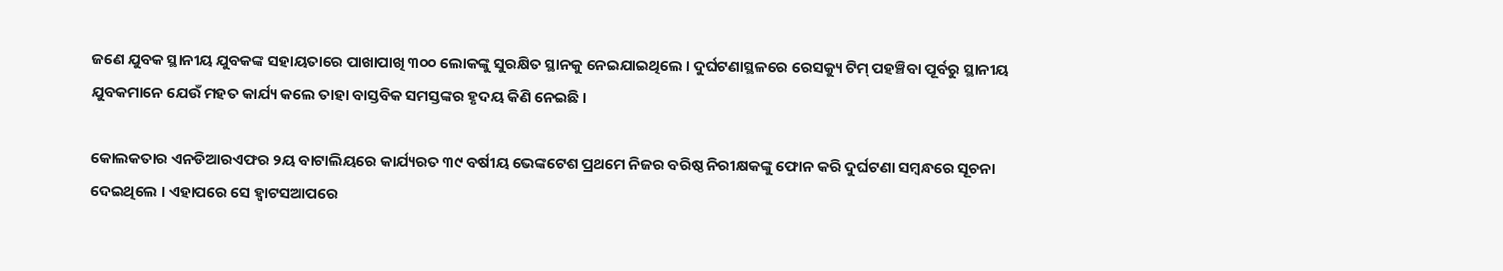ଜଣେ ଯୁବକ ସ୍ଥାନୀୟ ଯୁବକଙ୍କ ସହାୟତାରେ ପାଖାପାଖି ୩୦୦ ଲୋକଙ୍କୁ ସୁରକ୍ଷିତ ସ୍ଥାନକୁ ନେଇଯାଇଥିଲେ । ଦୁର୍ଘଟଣାସ୍ଥଳରେ ରେସକ୍ୟୁ ଟିମ୍ ପହଞ୍ଚିବା ପୂର୍ବରୁ ସ୍ଥାନୀୟ ଯୁବକମାନେ ଯେଉଁ ମହତ କାର୍ଯ୍ୟ କଲେ ତାହା ବାସ୍ତବିକ ସମସ୍ତଙ୍କର ହୃଦୟ କିଣି ନେଇଛି ।

କୋଲକତାର ଏନଡିଆରଏଫର ୨ୟ ବାଟାଲିୟରେ କାର୍ଯ୍ୟରତ ୩୯ ବର୍ଷୀୟ ଭେଙ୍କଟେଶ ପ୍ରଥମେ ନିଜର ବରିଷ୍ଠ ନିରୀକ୍ଷକଙ୍କୁ ଫୋନ କରି ଦୁର୍ଘଟଣା ସମ୍ବନ୍ଧରେ ସୂଚନା ଦେଇଥିଲେ । ଏହାପରେ ସେ ହ୍ୱାଟସଆପରେ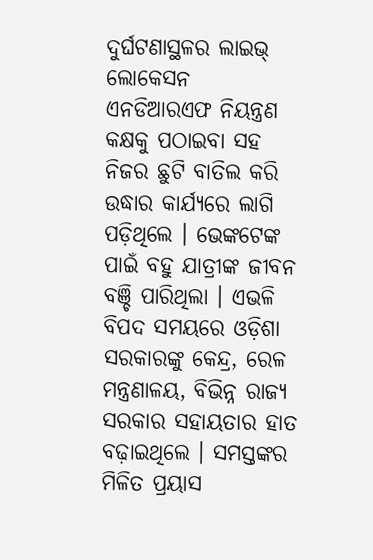ଦୁର୍ଘଟଣାସ୍ଥଳର ଲାଇଭ୍ ଲୋକେସନ ଏନଡିଆରଏଫ ନିୟନ୍ତ୍ରଣ କକ୍ଷକୁ ପଠାଇବା ସହ ନିଜର ଛୁଟି ବାତିଲ କରି ଉଦ୍ଧାର କାର୍ଯ୍ୟରେ ଲାଗି ପଡ଼ିଥିଲେ । ଭେଙ୍କଟେଙ୍କ ପାଇଁ ବହୁ ଯାତ୍ରୀଙ୍କ ଜୀବନ ବଞ୍ଚି ପାରିଥିଲା । ଏଭଳି ବିପଦ ସମୟରେ ଓଡ଼ିଶା ସରକାରଙ୍କୁ କେନ୍ଦ୍ର, ରେଳ ମନ୍ତ୍ରଣାଳୟ, ବିଭିନ୍ନ ରାଜ୍ୟ ସରକାର ସହାୟତାର ହାତ ବଢ଼ାଇଥିଲେ । ସମସ୍ତଙ୍କର ମିଳିତ ପ୍ରୟାସ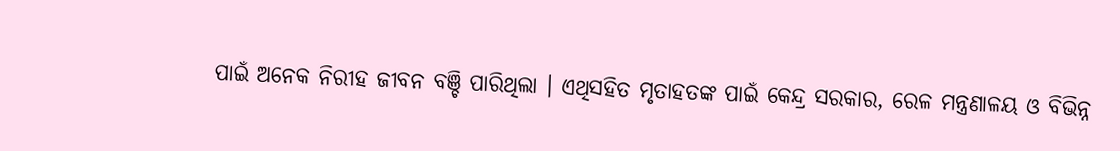ପାଇଁ ଅନେକ ନିରୀହ ଜୀବନ ବଞ୍ଚି ପାରିଥିଲା । ଏଥିସହିତ ମୃତାହତଙ୍କ ପାଇଁ କେନ୍ଦ୍ର ସରକାର, ରେଳ ମନ୍ତ୍ରଣାଳୟ ଓ ବିଭିନ୍ନ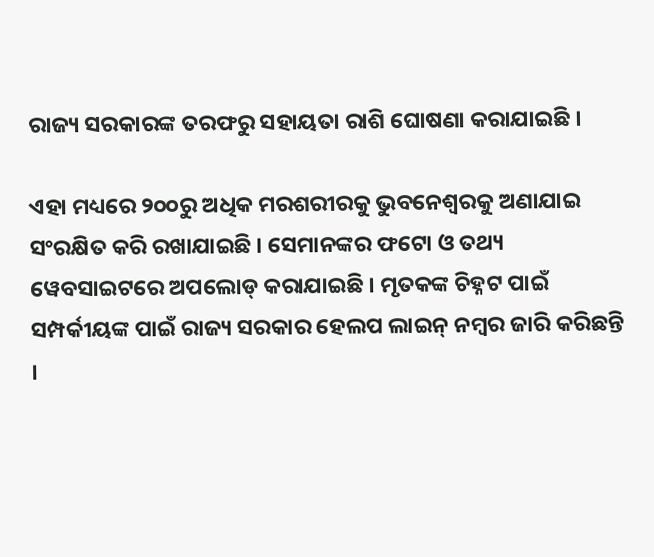ରାଜ୍ୟ ସରକାରଙ୍କ ତରଫରୁ ସହାୟତା ରାଶି ଘୋଷଣା କରାଯାଇଛି ।

ଏହା ମଧ୍ୟରେ ୨୦୦ରୁ ଅଧିକ ମରଶରୀରକୁ ଭୁବନେଶ୍ୱରକୁ ଅଣାଯାଇ ସଂରକ୍ଷିତ କରି ରଖାଯାଇଛି । ସେମାନଙ୍କର ଫଟୋ ଓ ତଥ୍ୟ ୱେବସାଇଟରେ ଅପଲୋଡ୍ କରାଯାଇଛି । ମୃତକଙ୍କ ଚିହ୍ନଟ ପାଇଁ ସମ୍ପର୍କୀୟଙ୍କ ପାଇଁ ରାଜ୍ୟ ସରକାର ହେଲପ ଲାଇନ୍ ନମ୍ବର ଜାରି କରିଛନ୍ତି ।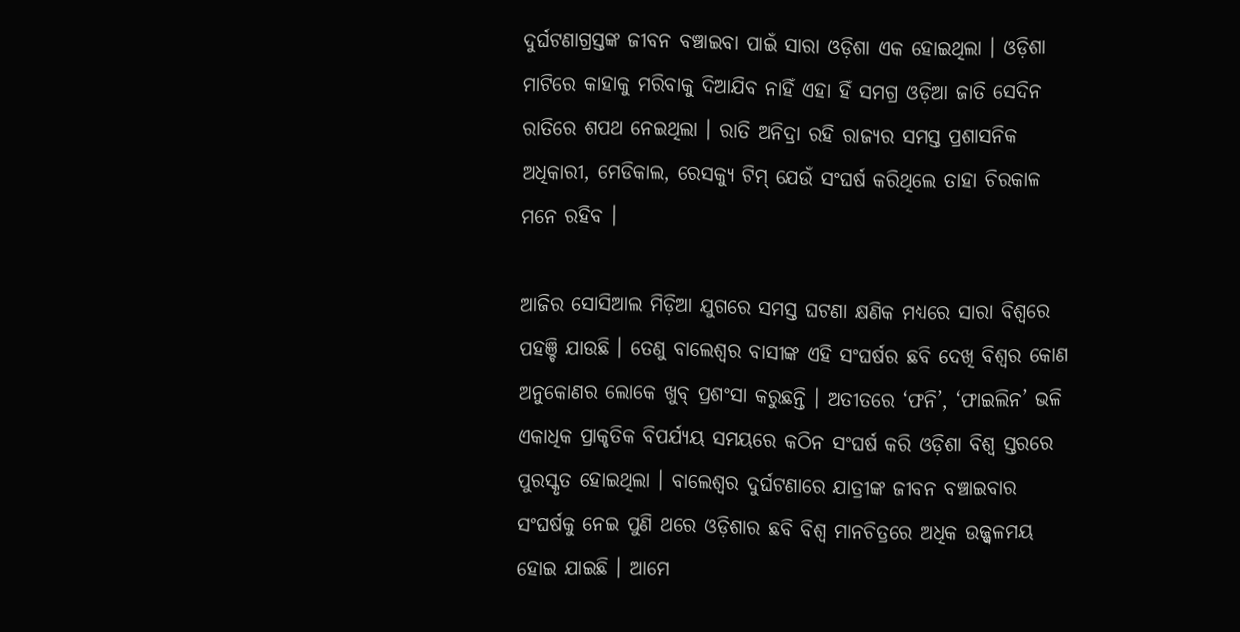ଦୁର୍ଘଟଣାଗ୍ରସ୍ତଙ୍କ ଜୀବନ ବଞ୍ଚାଇବା ପାଇଁ ସାରା ଓଡ଼ିଶା ଏକ ହୋଇଥିଲା । ଓଡ଼ିଶା ମାଟିରେ କାହାକୁ ମରିବାକୁ ଦିଆଯିବ ନାହିଁ ଏହା ହିଁ ସମଗ୍ର ଓଡ଼ିଆ ଜାତି ସେଦିନ ରାତିରେ ଶପଥ ନେଇଥିଲା । ରାତି ଅନିଦ୍ରା ରହି ରାଜ୍ୟର ସମସ୍ତ ପ୍ରଶାସନିକ ଅଧିକାରୀ, ମେଡିକାଲ, ରେସକ୍ୟୁ ଟିମ୍ ଯେଉଁ ସଂଘର୍ଷ କରିଥିଲେ ତାହା ଚିରକାଳ ମନେ ରହିବ ।

ଆଜିର ସୋସିଆଲ ମିଡ଼ିଆ ଯୁଗରେ ସମସ୍ତ ଘଟଣା କ୍ଷଣିକ ମଧ୍ୟରେ ସାରା ବିଶ୍ୱରେ ପହଞ୍ଚି ଯାଉଛି । ତେଣୁ ବାଲେଶ୍ୱର ବାସୀଙ୍କ ଏହି ସଂଘର୍ଷର ଛବି ଦେଖି ବିଶ୍ୱର କୋଣ ଅନୁକୋଣର ଲୋକେ ଖୁବ୍ ପ୍ରଶଂସା କରୁଛନ୍ତି । ଅତୀତରେ ‘ଫନି’, ‘ଫାଇଲିନ’ ଭଳି ଏକାଧିକ ପ୍ରାକୃତିକ ବିପର୍ଯ୍ୟୟ ସମୟରେ କଠିନ ସଂଘର୍ଷ କରି ଓଡ଼ିଶା ବିଶ୍ୱ ସ୍ତରରେ ପୁରସ୍କୃତ ହୋଇଥିଲା । ବାଲେଶ୍ୱର ଦୁର୍ଘଟଣାରେ ଯାତ୍ରୀଙ୍କ ଜୀବନ ବଞ୍ଚାଇବାର ସଂଘର୍ଷକୁ ନେଇ ପୁଣି ଥରେ ଓଡ଼ିଶାର ଛବି ବିଶ୍ୱ ମାନଚିତ୍ରରେ ଅଧିକ ଉଜ୍ଜ୍ୱଳମୟ ହୋଇ ଯାଇଛି । ଆମେ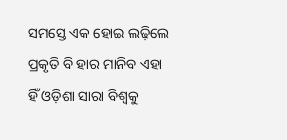ସମସ୍ତେ ଏକ ହୋଇ ଲଢ଼ିଲେ ପ୍ରକୃତି ବି ହାର ମାନିବ ଏହା ହିଁ ଓଡ଼ିଶା ସାରା ବିଶ୍ୱକୁ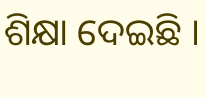ଶିକ୍ଷା ଦେଇଛି ।